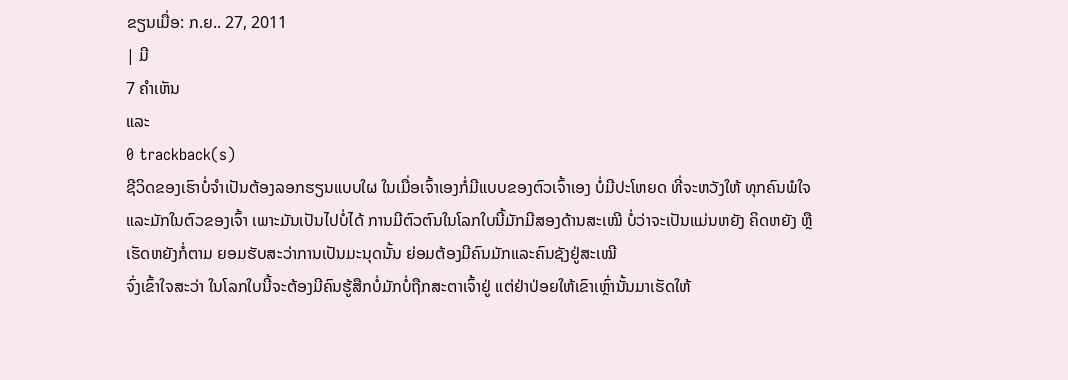ຂຽນເມື່ອ: ກ.ຍ.. 27, 2011
| ມີ
7 ຄຳເຫັນ
ແລະ
0 trackback(s)
ຊີວິດຂອງເຮົາບໍ່ຈຳເປັນຕ້ອງລອກຮຽນແບບໃຜ ໃນເມື່ອເຈົ້າເອງກໍ່ມີແບບຂອງຕົວເຈົ້າເອງ ບໍ່ມີປະໂຫຍດ ທີ່ຈະຫວັງໃຫ້ ທຸກຄົນພໍໃຈແລະມັກໃນຕົວຂອງເຈົ້າ ເພາະມັນເປັນໄປບໍ່ໄດ້ ການມີຕົວຕົນໃນໂລກໃບນີ້ມັກມີສອງດ້ານສະເໝີ ບໍ່ວ່າຈະເປັນແມ່ນຫຍັງ ຄິດຫຍັງ ຫຼືເຮັດຫຍັງກໍ່ຕາມ ຍອມຮັບສະວ່າການເປັນມະນຸດນັ້ນ ຍ່ອມຕ້ອງມີຄົນມັກແລະຄົນຊັງຢູ່ສະເໝີ
ຈົ່ງເຂົ້າໃຈສະວ່າ ໃນໂລກໃບນີ້ຈະຕ້ອງມີຄົນຮູ້ສືກບໍ່ມັກບໍ່ຖືກສະຕາເຈົ້າຢູ່ ແຕ່ຢ່າປ່ອຍໃຫ້ເຂົາເຫຼົ່ານັ້ນມາເຮັດໃຫ້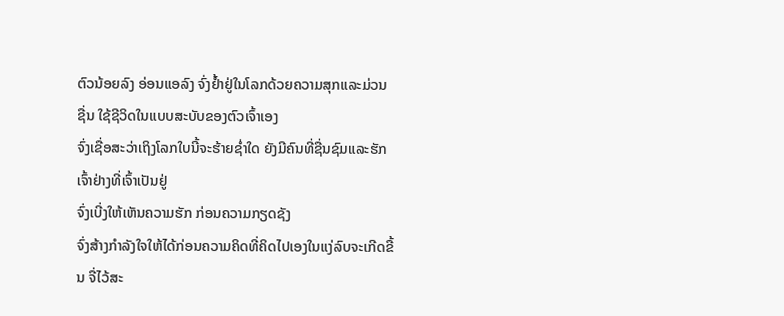ຕົວນ້ອຍລົງ ອ່ອນແອລົງ ຈົ່ງຢ້ຳຢູ່ໃນໂລກດ້ວຍຄວາມສຸກແລະມ່ວນຊື່ນ ໃຊ້ຊີວິດໃນແບບສະບັບຂອງຕົວເຈົ້າເອງ
ຈົ່ງເຊື່ອສະວ່າເຖິງໂລກໃບນີ້ຈະຮ້າຍຊ່ຳໃດ ຍັງມີຄົນທີ່ຊື່ນຊົມແລະຮັກເຈົ້າຢ່າງທີ່ເຈົ້າເປັນຢູ່
ຈົ່ງເບີ່ງໃຫ້ເຫັນຄວາມຮັກ ກ່ອນຄວາມກຽດຊັງ
ຈົ່ງສ້າງກຳລັງໃຈໃຫ້ໄດ້ກ່ອນຄວາມຄິດທີ່ຄິດໄປເອງໃນແງ່ລົບຈະເກີດຂື້ນ ຈື່ໄວ້ສະ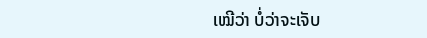ເໝີວ່າ ບໍ່ວ່າຈະເຈັບ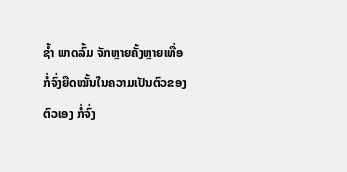ຊ້ຳ ພາດລົ້ມ ຈັກຫຼາຍຄັ້ງຫຼາຍເທື່ອ ກໍ່ຈົ່ງຍືດໝັ້ນໃນຄວາມເປັນຕົວຂອງຕົວເອງ ກໍ່ຈົ່ງ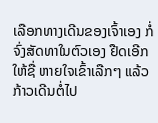ເລືອກທາງເດີນຂອງເຈົ້າເອງ ກໍ່ຈົ່ງສັດທາໃນຕົວເອງ ຢືດເອີກໃຫ້ຊື່ ຫາຍໃຈເຂົ້າເລືກໆ ແລ້ວກ້າວເດີນຕໍ່ໄປ